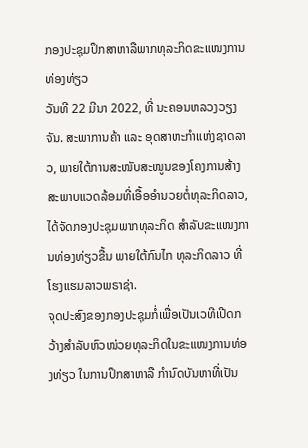ກອງປະຊຸມປຶກສາຫາລືພາກທຸລະກິດຂະແໜງການທ່ອງທ່ຽວ
ວັນທີ 22 ມີນາ 2022, ທີ່ ນະຄອນຫລວງວຽງຈັນ. ສະພາການຄ້າ ແລະ ອຸດສາຫະກໍາແຫ່ງຊາດລາວ, ພາຍໃຕ້ການສະໜັບສະໜູນຂອງໂຄງການສ້າງສະພາບແວດລ້ອມທີ່ເອື້ອອຳນວຍຕໍ່ທຸລະກິດລາວ, ໄດ້ຈັດກອງປະຊຸມພາກທຸລະກິດ ສໍາລັບຂະແໜງການທ່ອງທ່ຽວຂື້ນ ພາຍໃຕ້ກົນໄກ ທຸລະກິດລາວ ທີ່ໂຮງແຮມລາວພຣາຊ່າ.
ຈຸດປະສົງຂອງກອງປະຊຸມກໍ່ເພື່ອເປັນເວທີເປີດກວ້າງສໍາລັບຫົວໜ່ວຍທຸລະກິດໃນຂະແໜງການທ່ອງທ່ຽວ ໃນການປຶກສາຫາລື ກໍານົດບັນຫາທີ່ເປັນ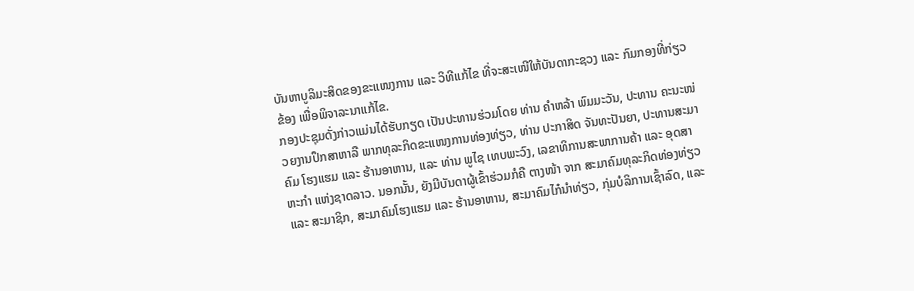ບັນຫາບູລິມະສິດຂອງຂະແໜງການ ແລະ ວິທີແກ້ໄຂ ທີ່ຈະສະເໜີໃຫ້ບັນດາກະຊວງ ແລະ ກົມກອງທີ່ກ່ຽວຂ້ອງ ເພື່ອພິຈາລະນາແກ້ໄຂ.
ກອງປະຊຸມດັ່ງກ່າວແມ່ນໄດ້ຮັບກຽດ ເປັນປະທານຮ່ວມໂດຍ ທ່ານ ຄໍາຫລ້າ ພົມມະວັນ, ປະທານ ຄະນະໜ່ວຍງານປຶກສາຫາລື ພາກທຸລະກິດຂະແໜງການທ່ອງທ່ຽວ, ທ່ານ ປະກາສິດ ຈັນທະປັນຍາ, ປະທານສະມາຄົມ ໂຮງແຮມ ແລະ ຮ້ານອາຫານ, ແລະ ທ່ານ ພູໄຊ ເທບພະວົງ, ເລຂາທິການສະພາການຄ້າ ແລະ ອຸດສາຫະກໍາ ແຫ່ງຊາດລາວ. ນອກນັ້ນ, ຍັງມີບັນດາຜູ້ເຂົ້າຮ່ວມກໍຄື ຕາງໜ້າ ຈາກ ສະມາຄົມທຸລະກິດທ່ອງທ່ຽວ ແລະ ສະມາຊິກ, ສະມາຄົມໂຮງແຮມ ແລະ ຮ້ານອາຫານ, ສະມາຄົມໄກ໋ນໍາທ່ຽວ, ກຸ່ມບໍລິການເຊົ້າລົດ, ແລະ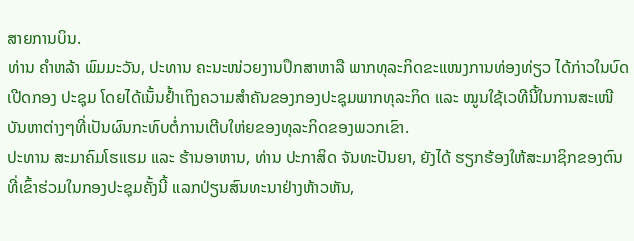ສາຍການບິນ.
ທ່ານ ຄໍາຫລ້າ ພົມມະວັນ, ປະທານ ຄະນະໜ່ວຍງານປຶກສາຫາລື ພາກທຸລະກິດຂະແໜງການທ່ອງທ່ຽວ ໄດ້ກ່າວໃນບົດເປີດກອງ ປະຊຸມ ໂດຍໄດ້ເນັ້ນຢໍ້າເຖິງຄວາມສໍາຄັນຂອງກອງປະຊຸມພາກທຸລະກິດ ແລະ ໝູນໃຊ້ເວທີນີ້ໃນການສະເໜີບັນຫາຕ່າງໆທີ່ເປັນຜົນກະທົບຕໍ່ການເຕີບໃຫ່ຍຂອງທຸລະກິດຂອງພວກເຂົາ.
ປະທານ ສະມາຄົມໂຮແຮມ ແລະ ຮ້ານອາຫານ, ທ່ານ ປະກາສິດ ຈັນທະປັນຍາ, ຍັງໄດ້ ຮຽກຮ້ອງໃຫ້ສະມາຊິກຂອງຕົນທີ່ເຂົ້າຮ່ວມໃນກອງປະຊຸມຄັ້ງນີ້ ແລກປ່ຽນສົນທະນາຢ່າງຫ້າວຫັນ,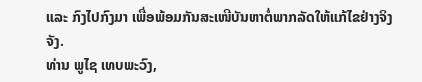ແລະ ກົງໄປກົງມາ ເພື່ອພ້ອມກັນສະເໜີບັນຫາຕໍ່ພາກລັດໃຫ້ແກ້ໄຂຢ່າງຈິງຈັງ.
ທ່ານ ພູໄຊ ເທບພະວົງ,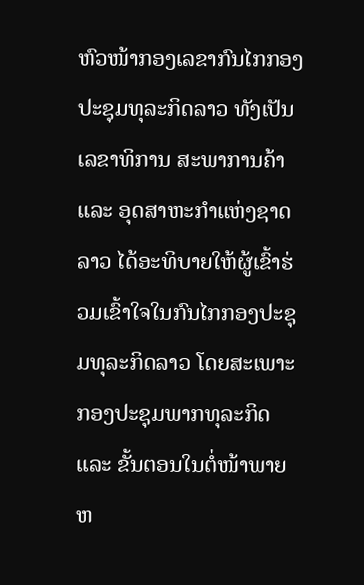ຫົວໜ້າກອງເລຂາກົນໄກກອງປະຊຸມທຸລະກິດລາວ ທັງເປັນ ເລຂາທິການ ສະພາການຄ້າ ແລະ ອຸດສາຫະກໍາແຫ່ງຊາດລາວ ໄດ້ອະທິບາຍໃຫ້ຜູ້ເຂົ້າຮ່ວມເຂົ້າໃຈໃນກົນໄກກອງປະຊຸມທຸລະກິດລາວ ໂດຍສະເພາະ ກອງປະຊຸມພາກທຸລະກິດ ແລະ ຂັ້ນຕອນໃນຕໍ່ໜ້າພາຍຫ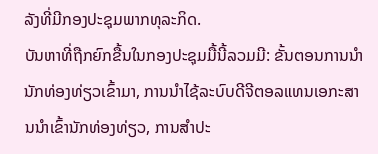ລັງທີ່ມີກອງປະຊຸມພາກທຸລະກິດ.
ບັນຫາທີ່ຖືກຍົກຂື້ນໃນກອງປະຊຸມມື້ນີ້ລວມມີ: ຂັ້ນຕອນການນໍານັກທ່ອງທ່ຽວເຂົ້າມາ, ການນໍາໄຊ້ລະບົບດີຈີຕອລແທນເອກະສານນໍາເຂົ້ານັກທ່ອງທ່ຽວ, ການສໍາປະ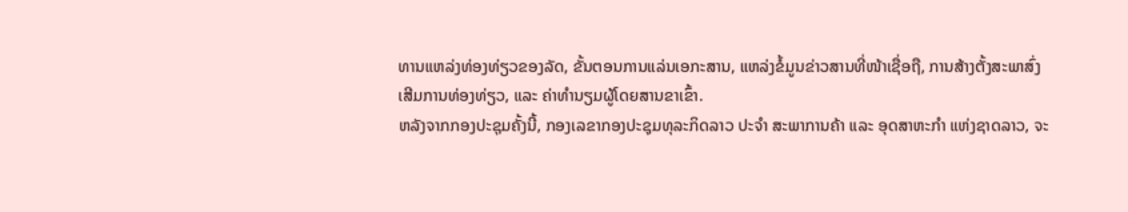ທານແຫລ່ງທ່ອງທ່ຽວຂອງລັດ, ຂັ້ນຕອນການແລ່ນເອກະສານ, ແຫລ່ງຂໍ້ມູນຂ່າວສານທີ່ໜ້າເຊື່ອຖື, ການສ້າງຕັ້ງສະພາສົ່ງເສີມການທ່ອງທ່ຽວ, ແລະ ຄ່າທໍານຽມຜູ້ໂດຍສານຂາເຂົ້າ.
ຫລັງຈາກກອງປະຊຸມຄັ້ງນີ້, ກອງເລຂາກອງປະຊຸມທຸລະກິດລາວ ປະຈໍາ ສະພາການຄ້າ ແລະ ອຸດສາຫະກໍາ ແຫ່ງຊາດລາວ, ຈະ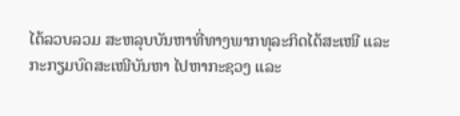ໄດ້ລວບລວມ ສະຫລຸບບັນຫາທີ່ທາງພາກທຸລະກິດໄດ້ສະເໜີ ແລະ ກະກຽມບົດສະເໜີບັນຫາ ໄປຫາກະຊວງ ແລະ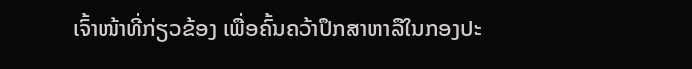ເຈົ້າໜ້າທີ່ກ່ຽວຂ້ອງ ເພື່ອຄົ້ນຄວ້າປຶກສາຫາລືໃນກອງປະ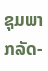ຊຸມພາກລັດ-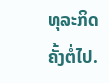ທຸລະກິດ ຄັ້ງຕໍ່ໄປ.